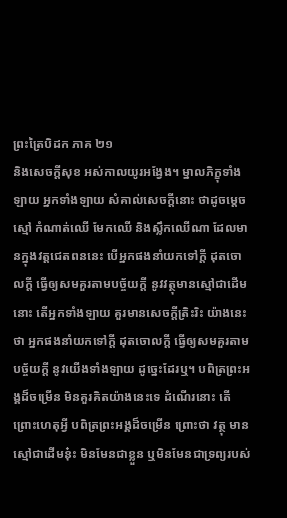ព្រះត្រៃបិដក ភាគ ២១
និងសេចក្តីសុខ អស់កាលយូរអង្វែង។ ម្នាលភិក្ខុទាំងឡាយ អ្នកទាំងឡាយ សំគាល់សេចក្តីនោះ ថាដូចម្តេច ស្មៅ កំណាត់ឈើ មែកឈើ និងស្លឹកឈើណា ដែលមានក្នុងវត្តជេតពននេះ បើអ្នកផងនាំយកទៅក្តី ដុតចោលក្តី ធ្វើឲ្យសមគួរតាមបច្ច័យក្តី នូវវត្ថុមានស្មៅជាដើមនោះ តើអ្នកទាំងឡាយ គួរមានសេចក្តីត្រិះរិះ យ៉ាងនេះថា អ្នកផងនាំយកទៅក្តី ដុតចោលក្តី ធ្វើឲ្យសមគួរតាមបច្ច័យក្តី នូវយើងទាំងឡាយ ដូច្នេះដែរឬ។ បពិត្រព្រះអង្គដ៏ចម្រើន មិនគួរគិតយ៉ាងនេះទេ ដំណើរនោះ តើព្រោះហេតុអ្វី បពិត្រព្រះអង្គដ៏ចម្រើន ព្រោះថា វត្ថុ មានស្មៅជាដើមនុ៎ះ មិនមែនជាខ្លួន ឬមិនមែនជាទ្រព្យរបស់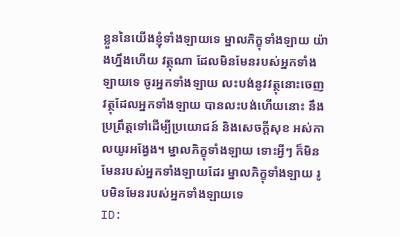ខ្លួននៃយើងខ្ញុំទាំងឡាយទេ ម្នាលភិក្ខុទាំងឡាយ យ៉ាងហ្នឹងហើយ វត្ថុណា ដែលមិនមែនរបស់អ្នកទាំងឡាយទេ ចូរអ្នកទាំងឡាយ លះបង់នូវវត្ថុនោះចេញ វត្ថុដែលអ្នកទាំងឡាយ បានលះបង់ហើយនោះ នឹងប្រព្រឹត្តទៅដើម្បីប្រយោជន៍ និងសេចក្តីសុខ អស់កាលយូរអង្វែង។ ម្នាលភិក្ខុទាំងឡាយ ទោះអ្វីៗ ក៏មិនមែនរបស់អ្នកទាំងឡាយដែរ ម្នាលភិក្ខុទាំងឡាយ រូបមិនមែនរបស់អ្នកទាំងឡាយទេ
ID: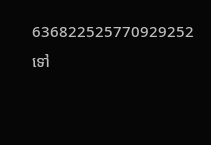636822525770929252
ទៅ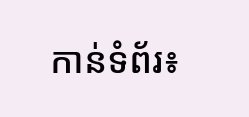កាន់ទំព័រ៖